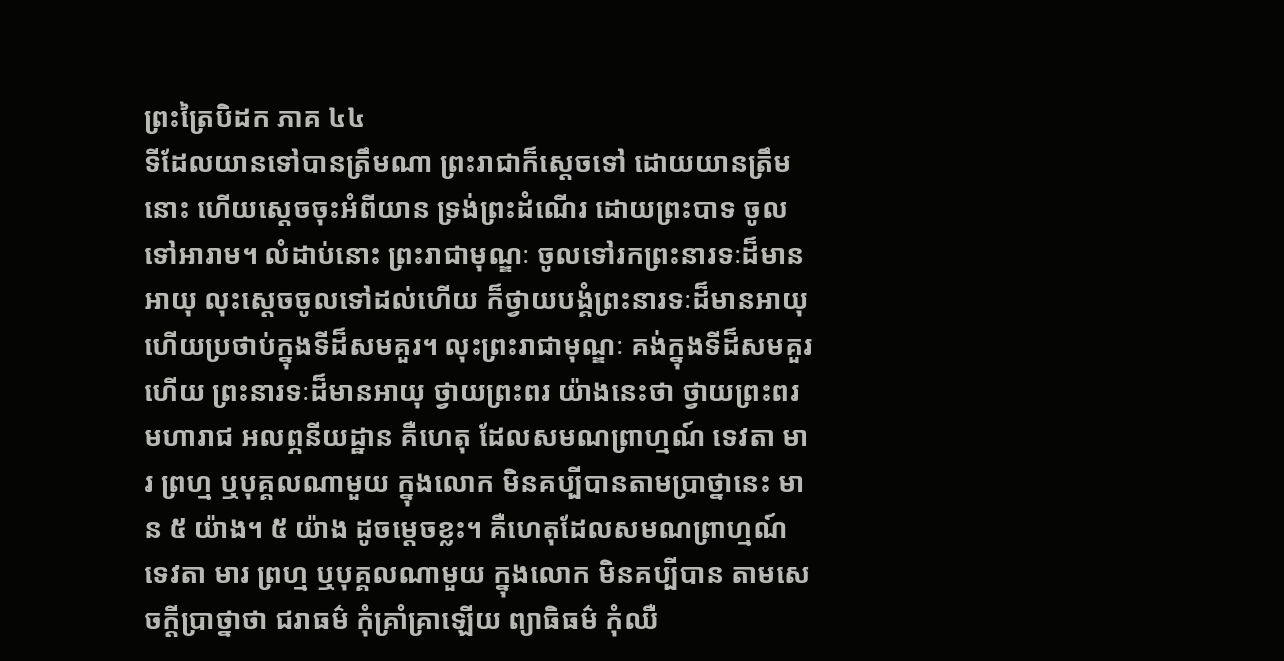ព្រះត្រៃបិដក ភាគ ៤៤
ទីដែលយានទៅបានត្រឹមណា ព្រះរាជាក៏ស្តេចទៅ ដោយយានត្រឹមនោះ ហើយស្តេចចុះអំពីយាន ទ្រង់ព្រះដំណើរ ដោយព្រះបាទ ចូលទៅអារាម។ លំដាប់នោះ ព្រះរាជាមុណ្ឌៈ ចូលទៅរកព្រះនារទៈដ៏មានអាយុ លុះស្តេចចូលទៅដល់ហើយ ក៏ថ្វាយបង្គំព្រះនារទៈដ៏មានអាយុ ហើយប្រថាប់ក្នុងទីដ៏សមគួរ។ លុះព្រះរាជាមុណ្ឌៈ គង់ក្នុងទីដ៏សមគួរហើយ ព្រះនារទៈដ៏មានអាយុ ថ្វាយព្រះពរ យ៉ាងនេះថា ថ្វាយព្រះពរ មហារាជ អលព្ភនីយដ្ឋាន គឺហេតុ ដែលសមណព្រាហ្មណ៍ ទេវតា មារ ព្រហ្ម ឬបុគ្គលណាមួយ ក្នុងលោក មិនគប្បីបានតាមប្រាថ្នានេះ មាន ៥ យ៉ាង។ ៥ យ៉ាង ដូចម្តេចខ្លះ។ គឺហេតុដែលសមណព្រាហ្មណ៍ ទេវតា មារ ព្រហ្ម ឬបុគ្គលណាមួយ ក្នុងលោក មិនគប្បីបាន តាមសេចក្តីប្រាថ្នាថា ជរាធម៌ កុំគ្រាំគ្រាឡើយ ព្យាធិធម៌ កុំឈឺ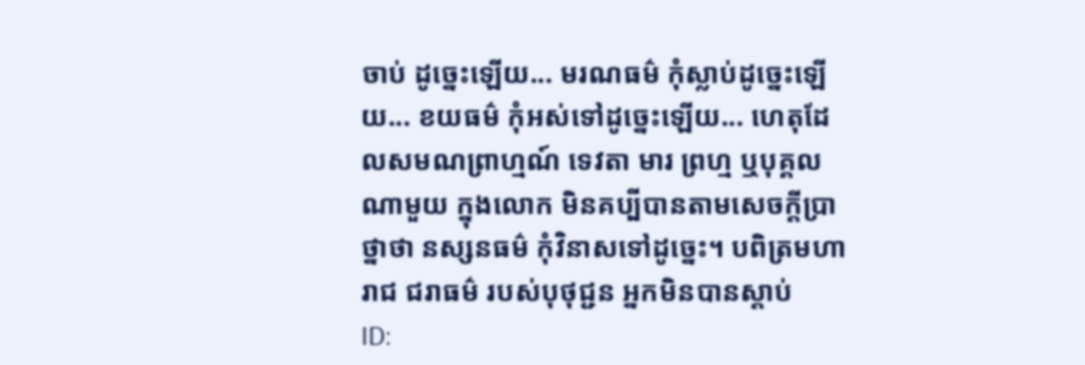ចាប់ ដូច្នេះឡើយ... មរណធម៌ កុំស្លាប់ដូច្នេះឡើយ... ខយធម៌ កុំអស់ទៅដូច្នេះឡើយ... ហេតុដែលសមណព្រាហ្មណ៍ ទេវតា មារ ព្រហ្ម ឬបុគ្គលណាមួយ ក្នុងលោក មិនគប្បីបានតាមសេចក្តីប្រាថ្នាថា នស្សនធម៌ កុំវិនាសទៅដូច្នេះ។ បពិត្រមហារាជ ជរាធម៌ របស់បុថុជ្ជន អ្នកមិនបានស្តាប់
ID: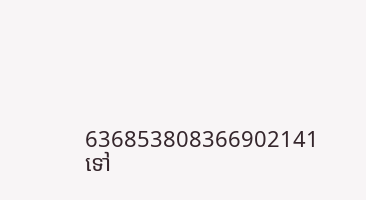636853808366902141
ទៅ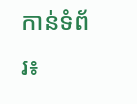កាន់ទំព័រ៖